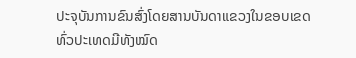ປະຈຸບັນການຂົນສົ່ງໂດຍສານບັນດາແຂວງໃນຂອບເຂດທົ່ວປະເທດມີທັງໝົດ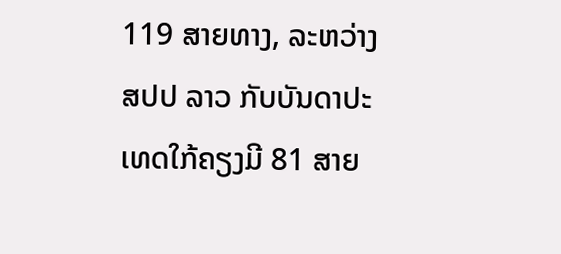119 ສາຍທາງ, ລະຫວ່າງ ສປປ ລາວ ກັບບັນດາປະເທດໃກ້ຄຽງມີ 81 ສາຍ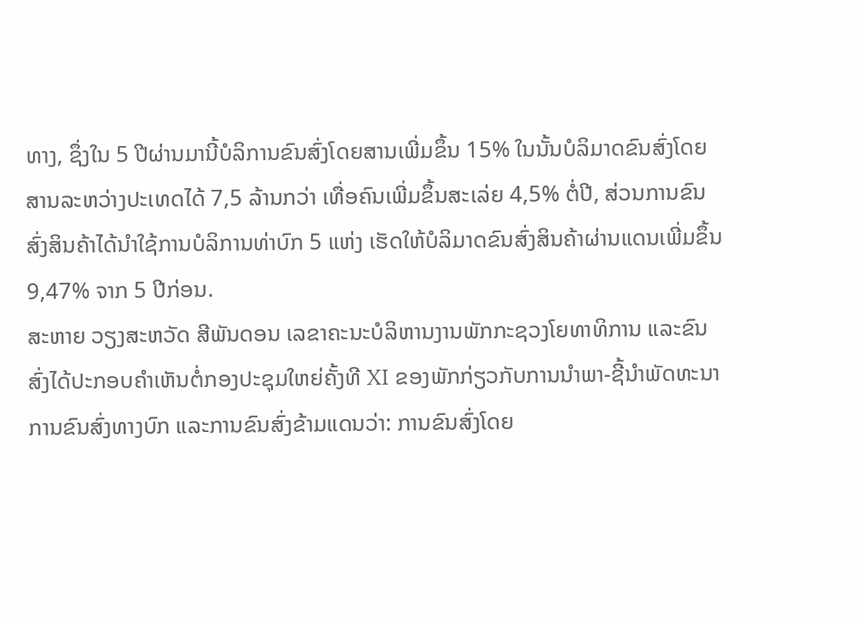ທາງ, ຊຶ່ງໃນ 5 ປີຜ່ານມານີ້ບໍລິການຂົນສົ່ງໂດຍສານເພີ່ມຂຶ້ນ 15% ໃນນັ້ນບໍລິມາດຂົນສົ່ງໂດຍສານລະຫວ່າງປະເທດໄດ້ 7,5 ລ້ານກວ່າ ເທື່ອຄົນເພີ່ມຂຶ້ນສະເລ່ຍ 4,5% ຕໍ່ປີ, ສ່ວນການຂົນສົ່ງສິນຄ້າໄດ້ນໍາໃຊ້ການບໍລິການທ່າບົກ 5 ແຫ່ງ ເຮັດໃຫ້ບໍລິມາດຂົນສົ່ງສິນຄ້າຜ່ານແດນເພີ່ມຂຶ້ນ 9,47% ຈາກ 5 ປີກ່ອນ.
ສະຫາຍ ວຽງສະຫວັດ ສີພັນດອນ ເລຂາຄະນະບໍລິຫານງານພັກກະຊວງໂຍທາທິການ ແລະຂົນສົ່ງໄດ້ປະກອບຄໍາເຫັນຕໍ່ກອງປະຊຸມໃຫຍ່ຄັ້ງທີ XI ຂອງພັກກ່ຽວກັບການນໍາພາ-ຊີ້ນໍາພັດທະນາການຂົນສົ່ງທາງບົກ ແລະການຂົນສົ່ງຂ້າມແດນວ່າ: ການຂົນສົ່ງໂດຍ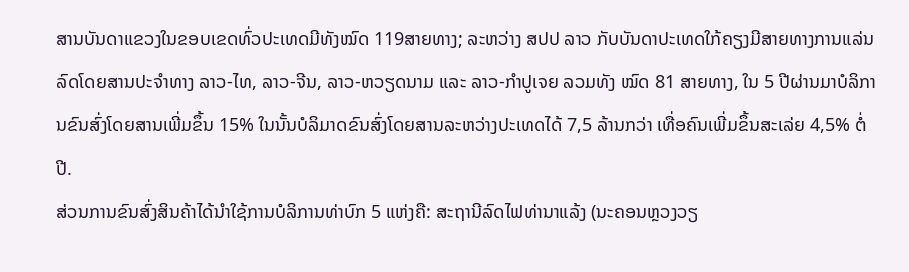ສານບັນດາແຂວງໃນຂອບເຂດທົ່ວປະເທດມີທັງໝົດ 119ສາຍທາງ; ລະຫວ່າງ ສປປ ລາວ ກັບບັນດາປະເທດໃກ້ຄຽງມີສາຍທາງການແລ່ນລົດໂດຍສານປະຈໍາທາງ ລາວ-ໄທ, ລາວ-ຈີນ, ລາວ-ຫວຽດນາມ ແລະ ລາວ-ກໍາປູເຈຍ ລວມທັງ ໝົດ 81 ສາຍທາງ, ໃນ 5 ປີຜ່ານມາບໍລິການຂົນສົ່ງໂດຍສານເພີ່ມຂຶ້ນ 15% ໃນນັ້ນບໍລິມາດຂົນສົ່ງໂດຍສານລະຫວ່າງປະເທດໄດ້ 7,5 ລ້ານກວ່າ ເທື່ອຄົນເພີ່ມຂຶ້ນສະເລ່ຍ 4,5% ຕໍ່ປີ.
ສ່ວນການຂົນສົ່ງສິນຄ້າໄດ້ນໍາໃຊ້ການບໍລິການທ່າບົກ 5 ແຫ່ງຄື: ສະຖານີລົດໄຟທ່ານາແລ້ງ (ນະຄອນຫຼວງວຽ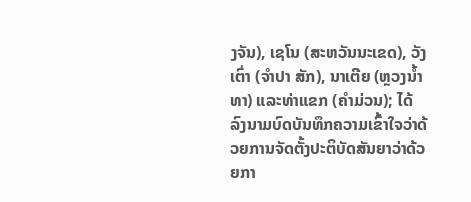ງຈັນ), ເຊໂນ (ສະຫວັນນະເຂດ), ວັງເຕົ່າ (ຈໍາປາ ສັກ), ນາເຕີຍ (ຫຼວງນໍ້າທາ) ແລະທ່າແຂກ (ຄໍາມ່ວນ); ໄດ້ລົງນາມບົດບັນທຶກຄວາມເຂົ້າໃຈວ່າດ້ວຍການຈັດຕັ້ງປະຕິບັດສັນຍາວ່າດ້ວຍກາ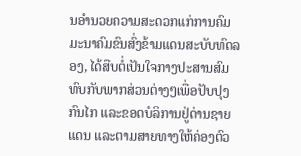ນອໍານວຍຄວາມສະດວກແກ່ການຄົມມະນາຄົມຂົນສົ່ງຂ້າມແດນສະບັບທົດລອງ, ໄດ້ສືບຕໍ່ເປັນໃຈກາງປະສານສົມທົບກັບພາກສ່ວນຕ່າງໆເພື່ອປັບປຸງກົນໄກ ແລະຂອດບໍລິການຢູ່ດ່ານຊາຍແດນ ແລະຕາມສາຍທາງໃຫ້ຄ່ອງຕົວ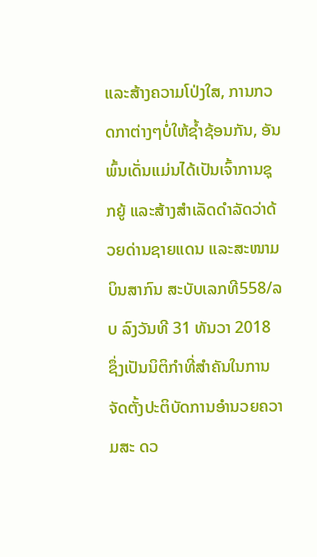ແລະສ້າງຄວາມໂປ່ງໃສ, ການກວດກາຕ່າງໆບໍ່ໃຫ້ຊໍ້າຊ້ອນກັນ, ອັນພົ້ນເດັ່ນແມ່ນໄດ້ເປັນເຈົ້າການຊຸກຍູ້ ແລະສ້າງສໍາເລັດດໍາລັດວ່າດ້ວຍດ່ານຊາຍແດນ ແລະສະໜາມບິນສາກົນ ສະບັບເລກທີ558/ລບ ລົງວັນທີ 31 ທັນວາ 2018 ຊຶ່ງເປັນນິຕິກໍາທີ່ສໍາຄັນໃນການຈັດຕັ້ງປະຕິບັດການອໍານວຍຄວາມສະ ດວ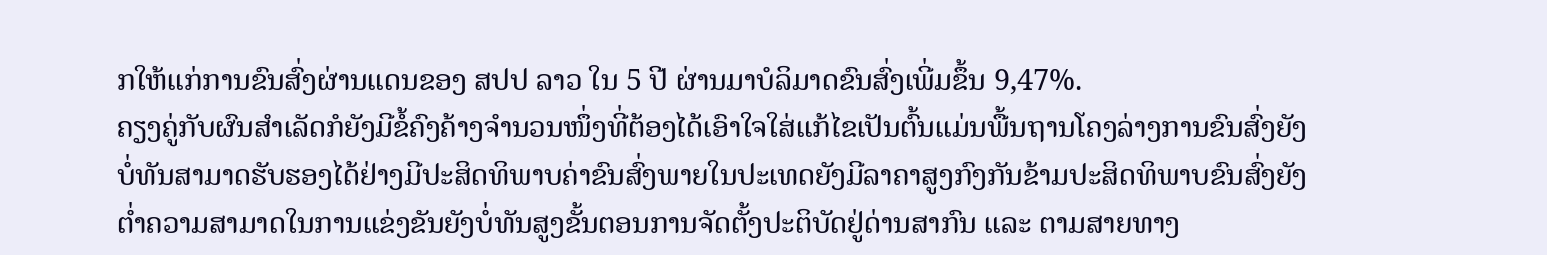ກໃຫ້ແກ່ການຂົນສົ່ງຜ່ານແດນຂອງ ສປປ ລາວ ໃນ 5 ປີ ຜ່ານມາບໍລິມາດຂົນສົ່ງເພີ່ມຂຶ້ນ 9,47%.
ຄຽງຄູ່ກັບຜົນສໍາເລັດກໍຍັງມີຂໍ້ຄົງຄ້າງຈໍານວນໜຶ່ງທີ່ຕ້ອງໄດ້ເອົາໃຈໃສ່ແກ້ໄຂເປັນຕົ້ນແມ່ນພື້ນຖານໂຄງລ່າງການຂົນສົ່ງຍັງບໍ່ທັນສາມາດຮັບຮອງໄດ້ຢ່າງມີປະສິດທິພາບຄ່າຂົນສົ່ງພາຍໃນປະເທດຍັງມີລາຄາສູງກົງກັນຂ້າມປະສິດທິພາບຂົນສົ່ງຍັງຕໍ່າຄວາມສາມາດໃນການແຂ່ງຂັນຍັງບໍ່ທັນສູງຂັ້ນຕອນການຈັດຕັ້ງປະຕິບັດຢູ່ດ່ານສາກົນ ແລະ ຕາມສາຍທາງ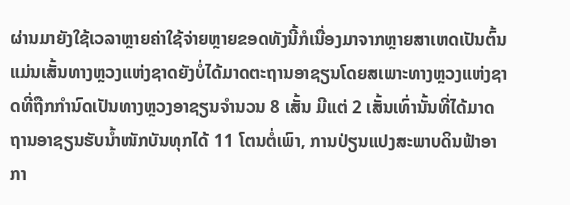ຜ່ານມາຍັງໃຊ້ເວລາຫຼາຍຄ່າໃຊ້ຈ່າຍຫຼາຍຂອດທັງນີ້ກໍເນື່ອງມາຈາກຫຼາຍສາເຫດເປັນຕົ້ນແມ່ນເສັ້ນທາງຫຼວງແຫ່ງຊາດຍັງບໍ່ໄດ້ມາດຕະຖານອາຊຽນໂດຍສເພາະທາງຫຼວງແຫ່ງຊາດທີ່ຖືກກໍານົດເປັນທາງຫຼວງອາຊຽນຈໍານວນ 8 ເສັ້ນ ມີແຕ່ 2 ເສັ້ນເທົ່ານັ້ນທີ່ໄດ້ມາດຖານອາຊຽນຮັບນໍ້າໜັກບັນທຸກໄດ້ 11 ໂຕນຕໍ່ເພົາ, ການປ່ຽນແປງສະພາບດິນຟ້າອາກາ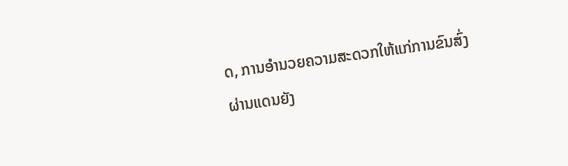ດ, ການອໍານວຍຄວາມສະດວກໃຫ້ແກ່ການຂົນສົ່ງຜ່ານແດນຍັງ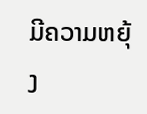ມີຄວາມຫຍຸ້ງ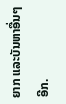ຍາກ ແລະບັນຫາອື່ນໆອີກ.